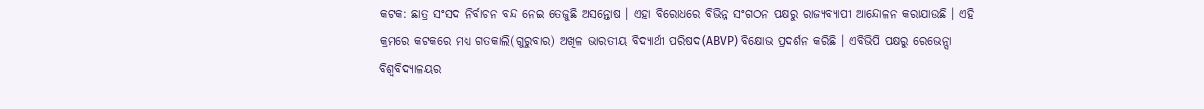କଟକ: ଛାତ୍ର ସଂସଦ ନିର୍ବାଚନ ବନ୍ଦ ନେଇ ତେଜୁଛି ଅସନ୍ତୋଷ । ଏହା ବିରୋଧରେ ବିଭିନ୍ନ ସଂଗଠନ ପକ୍ଷରୁ ରାଜ୍ୟବ୍ୟାପୀ ଆନ୍ଦୋଳନ କରାଯାଉଛି । ଏହି କ୍ରମରେ କଟକରେ ମଧ୍ୟ ଗତକାଲି(ଗୁରୁବାର) ଅଖିଳ ଭାରତୀୟ ବିଦ୍ୟାର୍ଥୀ ପରିଷଦ(ABVP) ବିକ୍ଷୋଭ ପ୍ରଦର୍ଶନ କରିଛି । ଏବିଭିପି ପକ୍ଷରୁ ରେଭେନ୍ସା ବିଶ୍ବବିଦ୍ୟାଳୟର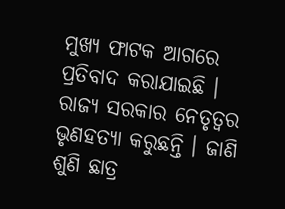ମୁଖ୍ୟ ଫାଟକ ଆଗରେ ପ୍ରତିବାଦ କରାଯାଇଛି । ରାଜ୍ୟ ସରକାର ନେତୃତ୍ବର ଭୃଣହତ୍ୟା କରୁଛନ୍ତି । ଜାଣି ଶୁଣି ଛାତ୍ର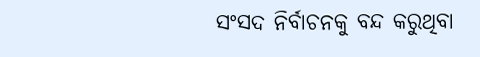ସଂସଦ ନିର୍ବାଚନକୁ ବନ୍ଦ କରୁଥିବା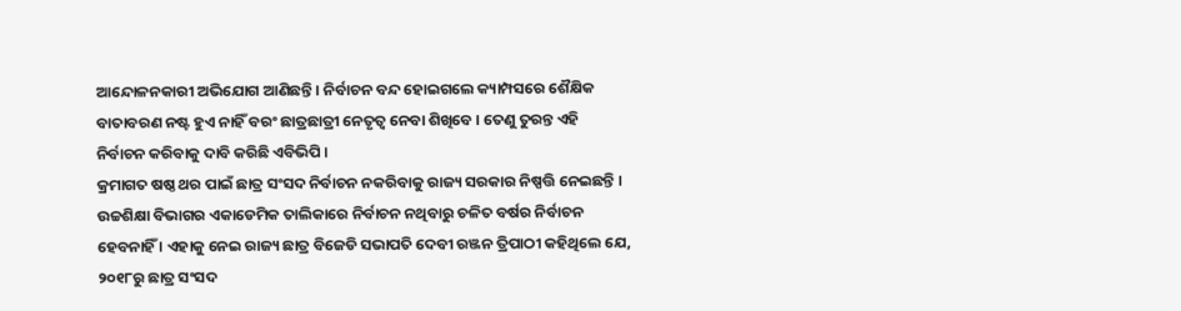ଆନ୍ଦୋଳନକାରୀ ଅଭିଯୋଗ ଆଣିଛନ୍ତି । ନିର୍ବାଚନ ବନ୍ଦ ହୋଇଗଲେ କ୍ୟାମ୍ପସରେ ଶୈକ୍ଷିକ ବାତାବରଣ ନଷ୍ଟ ହୁଏ ନାହିଁ ବରଂ ଛାତ୍ରଛାତ୍ରୀ ନେତୃତ୍ୱ ନେବା ଶିଖିବେ । ତେଣୁ ତୁରନ୍ତ ଏହି ନିର୍ବାଚନ କରିବାକୁ ଦାବି କରିଛି ଏବିଭିପି ।
କ୍ରମାଗତ ଷଷ୍ଠ ଥର ପାଇଁ ଛାତ୍ର ସଂସଦ ନିର୍ବାଚନ ନକରିବାକୁ ରାଜ୍ୟ ସରକାର ନିଷ୍ପତ୍ତି ନେଇଛନ୍ତି । ଉଚ୍ଚଶିକ୍ଷା ବିଭାଗର ଏକାଡେମିକ ତାଲିକାରେ ନିର୍ବାଚନ ନଥିବାରୁ ଚଳିତ ବର୍ଷର ନିର୍ବାଚନ ହେବନାହିଁ । ଏହାକୁ ନେଇ ରାଜ୍ୟ ଛାତ୍ର ବିଜେଡି ସଭାପତି ଦେବୀ ରଞ୍ଜନ ତ୍ରିପାଠୀ କହିଥିଲେ ଯେ, ୨୦୧୮ରୁ ଛାତ୍ର ସଂସଦ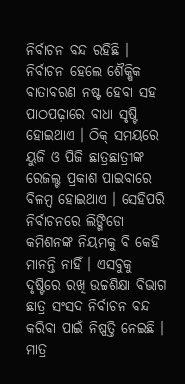ନିର୍ବାଚନ ବନ୍ଦ ରହିଛି । ନିର୍ବାଚନ ହେଲେ ଶୈକ୍ଷିକ ବାତାବରଣ ନଷ୍ଟ ହେବା ସହ ପାଠପଢ଼ାରେ ବାଧା ସୃଷ୍ଟି ହୋଇଥାଏ । ଠିକ୍ ସମୟରେ ୟୁଜି ଓ ପିଜି ଛାତ୍ରଛାତ୍ରୀଙ୍କ ରେଜଲ୍ଟ ପ୍ରକାଶ ପାଇବାରେ ବିଳମ୍ବ ହୋଇଥାଏ । ସେହିପରି ନିର୍ବାଚନରେ ଲିଙ୍ଗିଡୋ କମିଶନଙ୍କ ନିୟମକୁ ବି କେହି ମାନନ୍ତି ନାହିଁ । ଏସବୁକୁ ଦୃଷ୍ଟିରେ ରଖି ଉଚ୍ଚଶିକ୍ଷା ବିଭାଗ ଛାତ୍ର ସଂସଦ ନିର୍ବାଚନ ବନ୍ଦ କରିବା ପାଇଁ ନିଷ୍ପତ୍ତି ନେଇଛି । ମାତ୍ର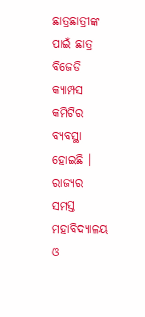ଛାତ୍ରଛାତ୍ରୀଙ୍କ ପାଇଁ ଛାତ୍ର ବିଜେଡି କ୍ୟାମ୍ପସ କମିଟିର ବ୍ୟବସ୍ଥା ହୋଇଛି । ରାଜ୍ୟର ସମସ୍ତ ମହାବିଦ୍ୟାଳୟ ଓ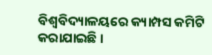ବିଶ୍ଵବିଦ୍ୟାଳୟରେ କ୍ୟାମ୍ପସ କମିଟି କରାଯାଇଛି ।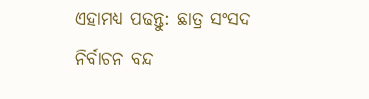ଏହାମଧ୍ୟ ପଢନ୍ତୁ: ଛାତ୍ର ସଂସଦ ନିର୍ବାଚନ ବନ୍ଦ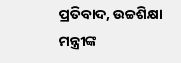ପ୍ରତିବାଦ, ଉଚ୍ଚଶିକ୍ଷା ମନ୍ତ୍ରୀଙ୍କ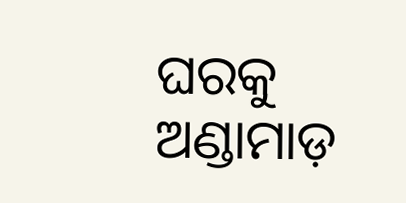ଘରକୁ ଅଣ୍ଡାମାଡ଼